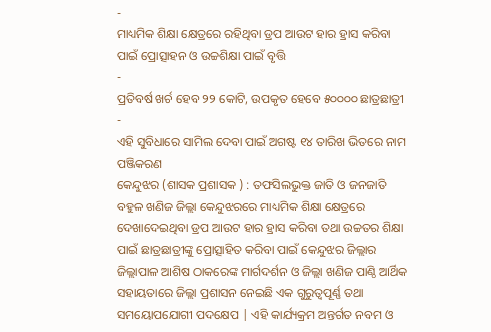-
ମାଧ୍ୟମିକ ଶିକ୍ଷା କ୍ଷେତ୍ରରେ ରହିଥିବା ଡ୍ରପ ଆଉଟ ହାର ହ୍ରାସ କରିବା ପାଇଁ ପ୍ରୋତ୍ସାହନ ଓ ଉଚ୍ଚଶିକ୍ଷା ପାଇଁ ବୃତ୍ତି
-
ପ୍ରତିବର୍ଷ ଖର୍ଚ ହେବ ୨୨ କୋଟି, ଉପକୃତ ହେବେ ୫୦୦୦୦ ଛାତ୍ରଛାତ୍ରୀ
-
ଏହି ସୁବିଧାରେ ସାମିଲ ଦେବା ପାଇଁ ଅଗଷ୍ଟ ୧୪ ତାରିଖ ଭିତରେ ନାମ ପଞ୍ଜିକରଣ
କେନ୍ଦୁଝର (ଶାସକ ପ୍ରଶାସକ ) : ତଫସିଲଭୁକ୍ତ ଜାତି ଓ ଜନଜାତି ବହୁଳ ଖଣିଜ ଜିଲ୍ଲା କେନ୍ଦୁଝରରେ ମାଧ୍ୟମିକ ଶିକ୍ଷା କ୍ଷେତ୍ରରେ ଦେଖାଦେଇଥିବା ଡ୍ରପ ଆଉଟ ହାର ହ୍ରାସ କରିବା ତଥା ଉଚ୍ଚତର ଶିକ୍ଷା ପାଇଁ ଛାତ୍ରଛାତ୍ରୀଙ୍କୁ ପ୍ରୋତ୍ସାହିତ କରିବା ପାଇଁ କେନ୍ଦୁଝର ଜିଲ୍ଲାର ଜିଲ୍ଲାପାଳ ଆଶିଷ ଠାକରେଙ୍କ ମାର୍ଗଦର୍ଶନ ଓ ଜିଲ୍ଲା ଖଣିଜ ପାଣ୍ଠି ଆର୍ଥିକ ସହାୟତାରେ ଜିଲ୍ଲା ପ୍ରଶାସନ ନେଇଛି ଏକ ଗୁରୁତ୍ୱପୂର୍ଣ୍ଣ ତଥା ସମୟୋପଯୋଗୀ ପଦକ୍ଷେପ | ଏହି କାର୍ଯ୍ୟକ୍ରମ ଅନ୍ତର୍ଗତ ନବମ ଓ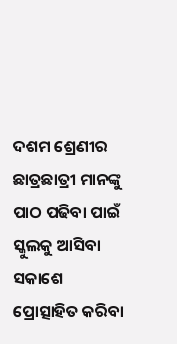ଦଶମ ଶ୍ରେଣୀର ଛାତ୍ରଛାତ୍ରୀ ମାନଙ୍କୁ ପାଠ ପଢିବା ପାଇଁ ସ୍କୁଲକୁ ଆସିବା ସକାଶେ ପ୍ରୋତ୍ସାହିତ କରିବା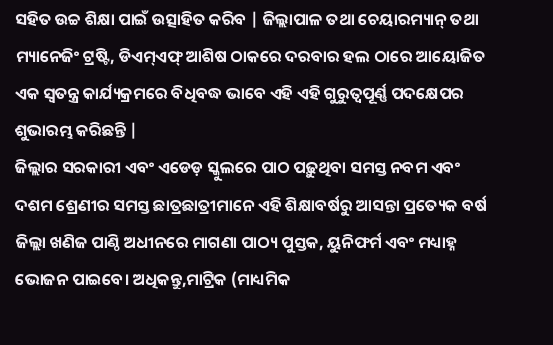ସହିତ ଉଚ୍ଚ ଶିକ୍ଷା ପାଇଁ ଉତ୍ସାହିତ କରିବ | ଜିଲ୍ଲାପାଳ ତଥା ଚେୟାରମ୍ୟାନ୍ ତଥା ମ୍ୟାନେଜିଂ ଟ୍ରଷ୍ଟି, ଡିଏମ୍ଏଫ୍ ଆଶିଷ ଠାକରେ ଦରବାର ହଲ ଠାରେ ଆୟୋଜିତ ଏକ ସ୍ୱତନ୍ତ୍ର କାର୍ଯ୍ୟକ୍ରମରେ ବିଧିବଦ୍ଧ ଭାବେ ଏହି ଏହି ଗୁରୁତ୍ୱପୂର୍ଣ୍ଣ ପଦକ୍ଷେପର ଶୁଭାରମ୍ଭ କରିଛନ୍ତି |
ଜିଲ୍ଲାର ସରକାରୀ ଏବଂ ଏଡେଡ଼ ସ୍କୁଲରେ ପାଠ ପଢ଼ୁଥିବା ସମସ୍ତ ନବମ ଏବଂ ଦଶମ ଶ୍ରେଣୀର ସମସ୍ତ ଛାତ୍ରଛାତ୍ରୀମାନେ ଏହି ଶିକ୍ଷାବର୍ଷରୁ ଆସନ୍ତା ପ୍ରତ୍ୟେକ ବର୍ଷ ଜିଲ୍ଲା ଖଣିଜ ପାଣ୍ଠି ଅଧୀନରେ ମାଗଣା ପାଠ୍ୟ ପୁସ୍ତକ, ୟୁନିଫର୍ମ ଏବଂ ମଧ୍ୟାହ୍ନ ଭୋଜନ ପାଇବେ। ଅଧିକନ୍ତୁ,ମାଟ୍ରିକ (ମାଧ୍ୟମିକ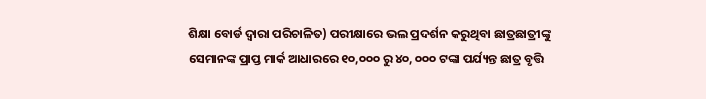ଶିକ୍ଷା ବୋର୍ଡ ଦ୍ୱାରା ପରିଚାଳିତ) ପରୀକ୍ଷାରେ ଭଲ ପ୍ରଦର୍ଶନ କରୁଥିବା ଛାତ୍ରଛାତ୍ରୀଙ୍କୁ ସେମାନଙ୍କ ପ୍ରାପ୍ତ ମାର୍କ ଆଧାରରେ ୧୦,୦୦୦ ରୁ ୪୦, ୦୦୦ ଟଙ୍କା ପର୍ଯ୍ୟନ୍ତ ଛାତ୍ର ବୃତ୍ତି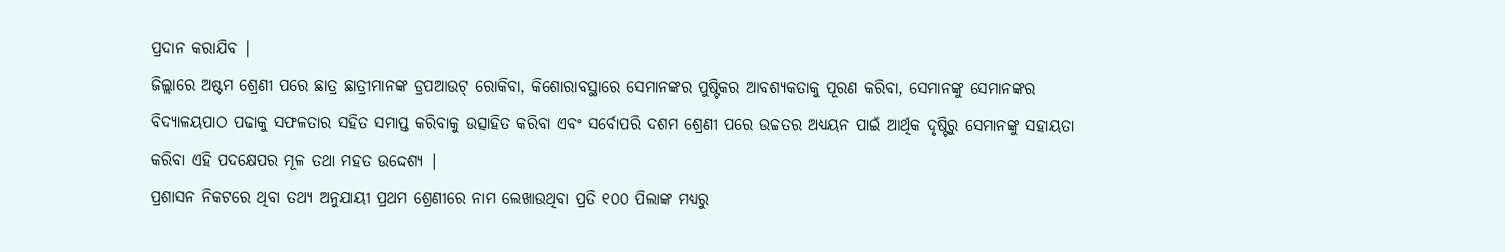ପ୍ରଦାନ କରାଯିବ |
ଜିଲ୍ଲାରେ ଅଷ୍ଟମ ଶ୍ରେଣୀ ପରେ ଛାତ୍ର ଛାତ୍ରୀମାନଙ୍କ ଡ୍ରପଆଉଟ୍ ରୋକିବା, କିଶୋରାବସ୍ଥାରେ ସେମାନଙ୍କର ପୁଷ୍ଟିକର ଆବଶ୍ୟକତାକୁ ପୂରଣ କରିବା, ସେମାନଙ୍କୁ ସେମାନଙ୍କର ବିଦ୍ୟାଳୟପାଠ ପଢାକୁ ସଫଳତାର ସହିତ ସମାପ୍ତ କରିବାକୁ ଉତ୍ସାହିତ କରିବା ଏବଂ ସର୍ବୋପରି ଦଶମ ଶ୍ରେଣୀ ପରେ ଉଚ୍ଚତର ଅଧ୍ୟୟନ ପାଇଁ ଆର୍ଥିକ ଦୃଷ୍ଟିରୁ ସେମାନଙ୍କୁ ସହାୟତା କରିବା ଏହି ପଦକ୍ଷେପର ମୂଳ ତଥା ମହତ ଉଦ୍ଦେଶ୍ୟ |
ପ୍ରଶାସନ ନିକଟରେ ଥିବା ତଥ୍ୟ ଅନୁଯାୟୀ ପ୍ରଥମ ଶ୍ରେଣୀରେ ନାମ ଲେଖାଉଥିବା ପ୍ରତି ୧୦୦ ପିଲାଙ୍କ ମଧ୍ୟରୁ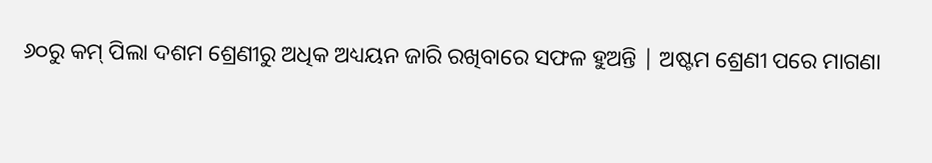୬୦ରୁ କମ୍ ପିଲା ଦଶମ ଶ୍ରେଣୀରୁ ଅଧିକ ଅଧ୍ୟୟନ ଜାରି ରଖିବାରେ ସଫଳ ହୁଅନ୍ତି | ଅଷ୍ଟମ ଶ୍ରେଣୀ ପରେ ମାଗଣା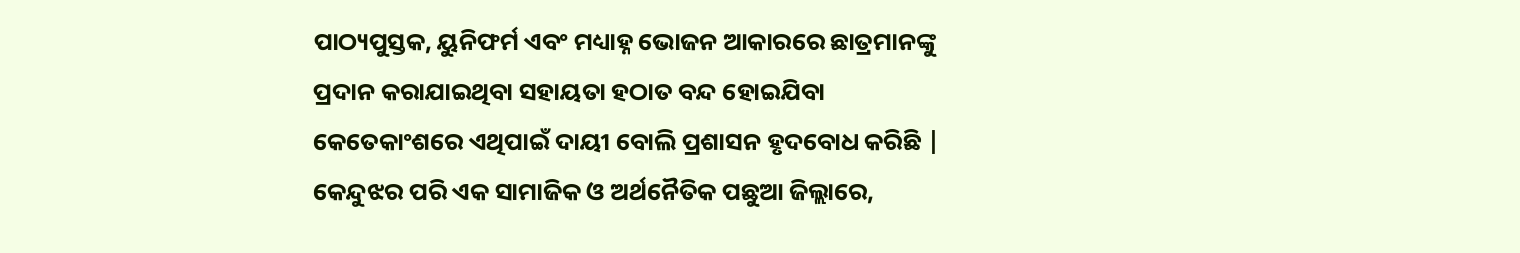ପାଠ୍ୟପୁସ୍ତକ, ୟୁନିଫର୍ମ ଏବଂ ମଧ୍ୟାହ୍ନ ଭୋଜନ ଆକାରରେ ଛାତ୍ରମାନଙ୍କୁ ପ୍ରଦାନ କରାଯାଇଥିବା ସହାୟତା ହଠାତ ବନ୍ଦ ହୋଇଯିବା କେତେକାଂଶରେ ଏଥିପାଇଁ ଦାୟୀ ବୋଲି ପ୍ରଶାସନ ହୃଦବୋଧ କରିଛି |
କେନ୍ଦୁଝର ପରି ଏକ ସାମାଜିକ ଓ ଅର୍ଥନୈତିକ ପଛୁଆ ଜିଲ୍ଲାରେ,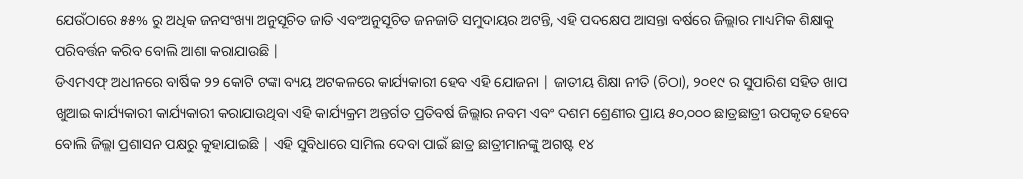ଯେଉଁଠାରେ ୫୫% ରୁ ଅଧିକ ଜନସଂଖ୍ୟା ଅନୁସୂଚିତ ଜାତି ଏବଂଅନୁସୂଚିତ ଜନଜାତି ସମୁଦାୟର ଅଟନ୍ତି, ଏହି ପଦକ୍ଷେପ ଆସନ୍ତା ବର୍ଷରେ ଜିଲ୍ଲାର ମାଧ୍ୟମିକ ଶିକ୍ଷାକୁ ପରିବର୍ତ୍ତନ କରିବ ବୋଲି ଆଶା କରାଯାଉଛି |
ଡିଏମଏଫ୍ ଅଧୀନରେ ବାର୍ଷିକ ୨୨ କୋଟି ଟଙ୍କା ବ୍ୟୟ ଅଟକଳରେ କାର୍ଯ୍ୟକାରୀ ହେବ ଏହି ଯୋଜନା | ଜାତୀୟ ଶିକ୍ଷା ନୀତି (ଚିଠା), ୨୦୧୯ ର ସୁପାରିଶ ସହିତ ଖାପ ଖୁଆଇ କାର୍ଯ୍ୟକାରୀ କାର୍ଯ୍ୟକାରୀ କରାଯାଉଥିବା ଏହି କାର୍ଯ୍ୟକ୍ରମ ଅନ୍ତର୍ଗତ ପ୍ରତିବର୍ଷ ଜିଲ୍ଲାର ନବମ ଏବଂ ଦଶମ ଶ୍ରେଣୀର ପ୍ରାୟ ୫୦,୦୦୦ ଛାତ୍ରଛାତ୍ରୀ ଉପକୃତ ହେବେ ବୋଲି ଜିଲ୍ଲା ପ୍ରଶାସନ ପକ୍ଷରୁ କୁହାଯାଇଛି | ଏହି ସୁବିଧାରେ ସାମିଲ ଦେବା ପାଇଁ ଛାତ୍ର ଛାତ୍ରୀମାନଙ୍କୁ ଅଗଷ୍ଟ ୧୪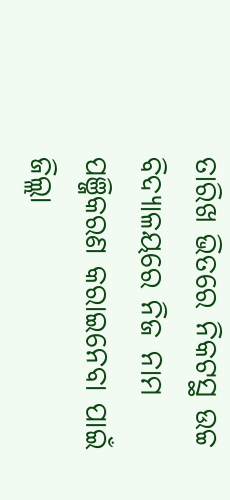ତାରିଖ ଭିତରେ ନିକଟସ୍ଥ ଉଚ୍ଚ ବିଦ୍ୟାଳୟରେ ନିଜ ନାମ ପଞ୍ଜିକରଣ କରାଇନେବା ପାଇଁ ଜିଲ୍ଲା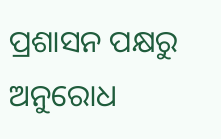ପ୍ରଶାସନ ପକ୍ଷରୁ ଅନୁରୋଧ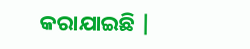କରାଯାଇଛି |